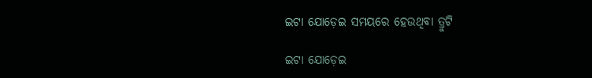ଇଟା ଯୋଡ଼େଇ ସମୟରେ ହେଉଥିବା ତ୍ରୁଟି

ଇଟା ଯୋଡ଼େଇ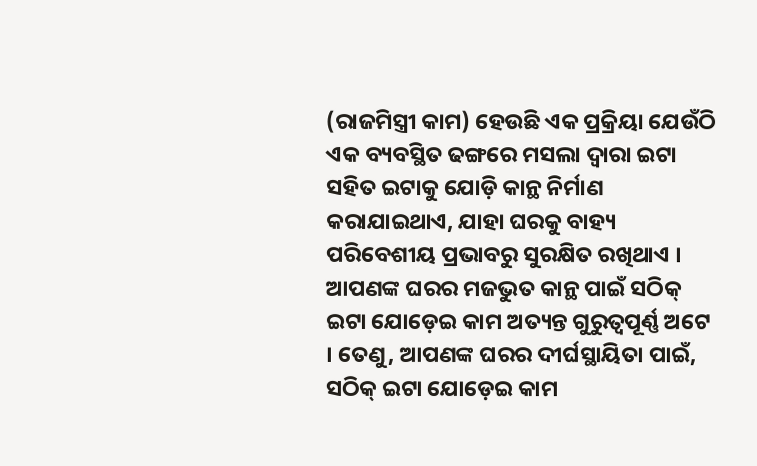(ରାଜମିସ୍ତ୍ରୀ କାମ) ହେଉଛି ଏକ ପ୍ରକ୍ରିୟା ଯେଉଁଠି ଏକ ବ୍ୟବସ୍ଥିତ ଢଙ୍ଗରେ ମସଲା ଦ୍ୱାରା ଇଟା ସହିତ ଇଟାକୁ ଯୋଡ଼ି କାନ୍ଥ ନିର୍ମାଣ କରାଯାଇଥାଏ, ଯାହା ଘରକୁ ବାହ୍ୟ ପରିବେଶୀୟ ପ୍ରଭାବରୁ ସୁରକ୍ଷିତ ରଖିଥାଏ । ଆପଣଙ୍କ ଘରର ମଜଭୁତ କାନ୍ଥ ପାଇଁ ସଠିକ୍ ଇଟା ଯୋଡ଼େଇ କାମ ଅତ୍ୟନ୍ତ ଗୁରୁତ୍ୱପୂର୍ଣ୍ଣ ଅଟେ । ତେଣୁ, ଆପଣଙ୍କ ଘରର ଦୀର୍ଘସ୍ଥାୟିତା ପାଇଁ, ସଠିକ୍ ଇଟା ଯୋଡ଼େଇ କାମ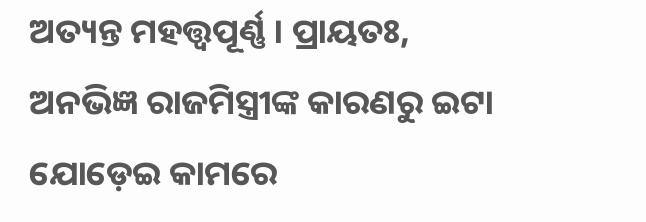ଅତ୍ୟନ୍ତ ମହତ୍ତ୍ୱପୂର୍ଣ୍ଣ । ପ୍ରାୟତଃ, ଅନଭିଜ୍ଞ ରାଜମିସ୍ତ୍ରୀଙ୍କ କାରଣରୁ ଇଟା ଯୋଡ଼େଇ କାମରେ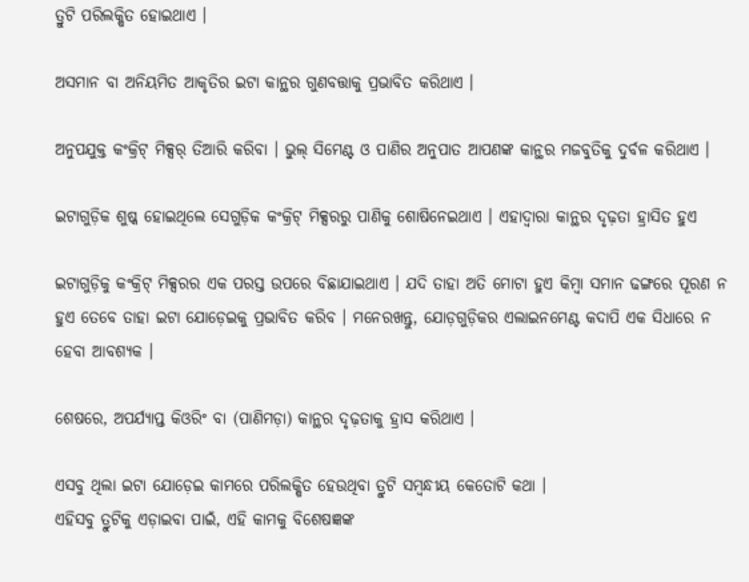ତ୍ରୁଟି ପରିଲକ୍ଷିତ ହୋଇଥାଏ ।

ଅସମାନ ବା ଅନିୟମିତ ଆକୃତିର ଇଟା କାନ୍ଥର ଗୁଣବତ୍ତାକୁ ପ୍ରଭାବିତ କରିଥାଏ ।

ଅନୁପଯୁକ୍ତ କଂକ୍ରିଟ୍ ମିକ୍ସର୍ ତିଆରି କରିବା । ଭୁଲ୍ ସିମେଣ୍ଟ ଓ ପାଣିର ଅନୁପାତ ଆପଣଙ୍କ କାନ୍ଥର ମଜବୁତିକୁ ଦୁର୍ବଳ କରିଥାଏ ।

ଇଟାଗୁଡ଼ିକ ଶୁଷ୍କ ହୋଇଥିଲେ ସେଗୁଡ଼ିକ କଂକ୍ରିଟ୍ ମିକ୍ସରରୁ ପାଣିକୁ ଶୋଷିନେଇଥାଏ । ଏହାଦ୍ୱାରା କାନ୍ଥର ଦୃଢ଼ତା ହ୍ରାସିତ ହୁଏ

ଇଟାଗୁଡ଼ିକୁ କଂକ୍ରିଟ୍ ମିକ୍ସରର ଏକ ପରସ୍ତ ଉପରେ ବିଛାଯାଇଥାଏ । ଯଦି ତାହା ଅତି ମୋଟା ହୁଏ କିମ୍ବା ସମାନ ଢଙ୍ଗରେ ପୂରଣ ନ ହୁଏ ତେବେ ତାହା ଇଟା ଯୋଡ଼େଇକୁ ପ୍ରଭାବିତ କରିବ । ମନେରଖନ୍ତୁ, ଯୋଡ଼ଗୁଡ଼ିକର ଏଲାଇନମେଣ୍ଟ କଦାପି ଏକ ସିଧାରେ ନ ହେବା ଆବଶ୍ୟକ ।

ଶେଷରେ, ଅପର୍ଯ୍ୟାପ୍ତ କିଓରିଂ ବା (ପାଣିମଡ଼ା) କାନ୍ଥର ଦୃଢ଼ତାକୁ ହ୍ରାସ କରିଥାଏ ।

ଏସବୁ ଥିଲା ଇଟା ଯୋଡ଼େଇ କାମରେ ପରିଲକ୍ଷିତ ହେଉଥିବା ତ୍ରୁଟି ସମ୍ବନ୍ଧୀୟ କେତୋଟି କଥା ।
ଏହିସବୁ ତ୍ରୁଟିକୁ ଏଡ଼ାଇବା ପାଇଁ, ଏହି କାମକୁ ବିଶେଷଜ୍ଞଙ୍କ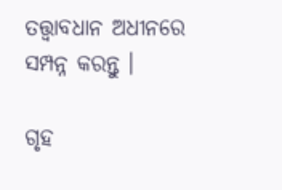ତତ୍ତ୍ୱାବଧାନ ଅଧୀନରେ ସମ୍ପନ୍ନ କରନ୍ତୁ ।

ଗୃହ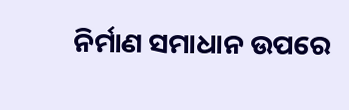ନିର୍ମାଣ ସମାଧାନ ଉପରେ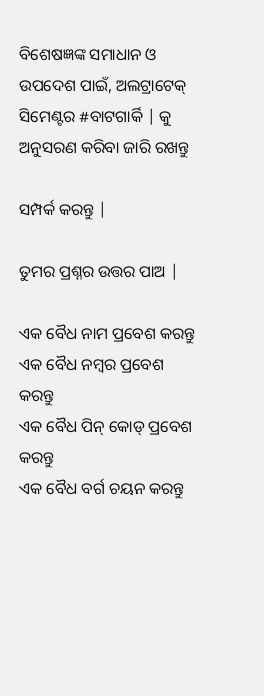ବିଶେଷଜ୍ଞଙ୍କ ସମାଧାନ ଓ ଉପଦେଶ ପାଇଁ, ଅଲଟ୍ରାଟେକ୍ ସିମେଣ୍ଟର #ବାଟଗାର୍କି | କୁ ଅନୁସରଣ କରିବା ଜାରି ରଖନ୍ତୁ

ସମ୍ପର୍କ କରନ୍ତୁ |

ତୁମର ପ୍ରଶ୍ନର ଉତ୍ତର ପାଅ |

ଏକ ବୈଧ ନାମ ପ୍ରବେଶ କରନ୍ତୁ
ଏକ ବୈଧ ନମ୍ବର ପ୍ରବେଶ କରନ୍ତୁ
ଏକ ବୈଧ ପିନ୍ କୋଡ୍ ପ୍ରବେଶ କରନ୍ତୁ
ଏକ ବୈଧ ବର୍ଗ ଚୟନ କରନ୍ତୁ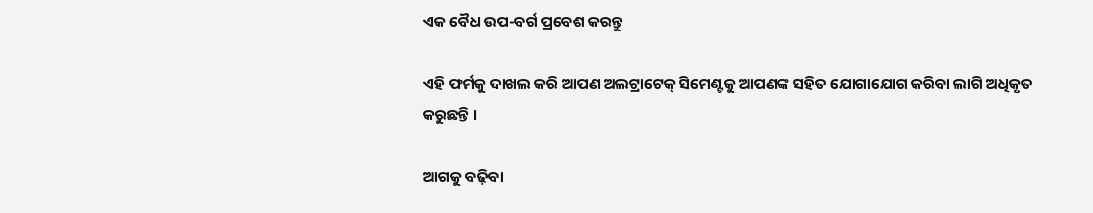ଏକ ବୈଧ ଉପ-ବର୍ଗ ପ୍ରବେଶ କରନ୍ତୁ

ଏହି ଫର୍ମକୁ ଦାଖଲ କରି ଆପଣ ଅଲଟ୍ରାଟେକ୍ ସିମେଣ୍ଟକୁ ଆପଣଙ୍କ ସହିତ ଯୋଗାଯୋଗ କରିବା ଲାଗି ଅଧିକୃତ କରୁଛନ୍ତି ।

ଆଗକୁ ବଢ଼ିବା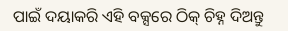ପାଇଁ ଦୟାକରି ଏହି ବକ୍ସରେ ଠିକ୍ ଚିହ୍ନ ଦିଅନ୍ତୁ